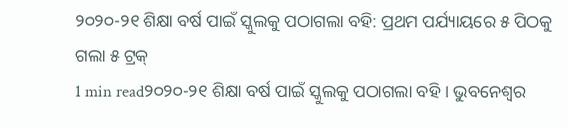୨୦୨୦-୨୧ ଶିକ୍ଷା ବର୍ଷ ପାଇଁ ସ୍କୁଲକୁ ପଠାଗଲା ବହି: ପ୍ରଥମ ପର୍ଯ୍ୟାୟରେ ୫ ପିଠକୁ ଗଲା ୫ ଟ୍ରକ୍
1 min read୨୦୨୦-୨୧ ଶିକ୍ଷା ବର୍ଷ ପାଇଁ ସ୍କୁଲକୁ ପଠାଗଲା ବହି । ଭୁବନେଶ୍ବର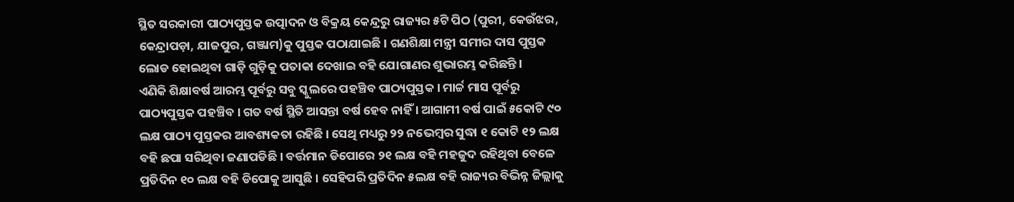ସ୍ଥିତ ସରକାରୀ ପାଠ୍ୟପୁସ୍ତକ ଉତ୍ପାଦନ ଓ ବିକ୍ରୟ କେନ୍ଦ୍ରରୁ ରାଜ୍ୟର ୫ଟି ପିଠ (ପୁରୀ, କେଉଁଝର, କେନ୍ଦ୍ରାପଡ଼ା, ଯାଜପୁର, ଗଞ୍ଜାମ)କୁ ପୁସ୍ତକ ପଠାଯାଇଛି । ଗଣଶିକ୍ଷା ମନ୍ତ୍ରୀ ସମୀର ଦାସ ପୁସ୍ତକ ଲୋଡ ହୋଇଥିବା ଗାଡ଼ି ଗୁଡ଼ିକୁ ପତାକା ଦେଖାଇ ବହି ଯୋଗାଣର ଶୁଭାରମ୍ଭ କରିଛନ୍ତି ।
ଏଣିକି ଶିକ୍ଷାବର୍ଷ ଆରମ୍ଭ ପୂର୍ବରୁ ସବୁ ସ୍କୁଲରେ ପହଞ୍ଚିବ ପାଠ୍ୟପୁସ୍ତକ । ମାର୍ଚ୍ଚ ମାସ ପୂର୍ବରୁ ପାଠ୍ୟପୁସ୍ତକ ପହଞ୍ଚିବ । ଗତ ବର୍ଷ ସ୍ଥିତି ଆସନ୍ତା ବର୍ଷ ହେବ ନାହିଁ । ଆଗାମୀ ବର୍ଷ ପାଇଁ ୫କୋଟି ୯୦ ଲକ୍ଷ ପାଠ୍ୟ ପୁସ୍ତକର ଆବଶ୍ୟକତା ରହିଛି । ସେଥି ମଧ୍ୟରୁ ୨୨ ନଭେମ୍ବର ସୁଦ୍ଧା ୧ କୋଟି ୧୨ ଲକ୍ଷ ବହି ଛପା ସରିଥିବା ଜଣାପଡିଛି । ବର୍ତ୍ତମାନ ଡିପୋରେ ୨୧ ଲକ୍ଷ ବହି ମହଜୁଦ ରହିଥିବା ବେଳେ ପ୍ରତିଦିନ ୧୦ ଲକ୍ଷ ବହି ଡିପୋକୁ ଆସୁଛି । ସେହିପରି ପ୍ରତିଦିନ ୫ଲକ୍ଷ ବହି ରାଜ୍ୟର ବିଭିନ୍ନ ଜିଲ୍ଲାକୁ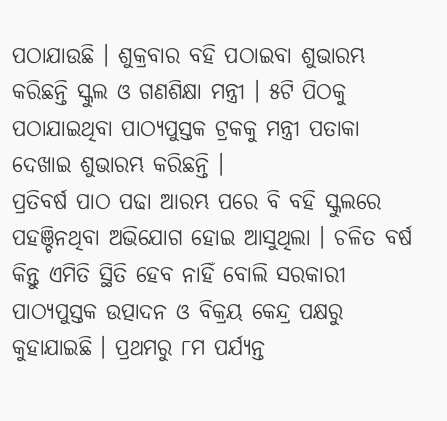ପଠାଯାଉଛି । ଶୁକ୍ରବାର ବହି ପଠାଇବା ଶୁଭାରମ୍ଭ କରିଛନ୍ତି ସ୍କୁଲ ଓ ଗଣଶିକ୍ଷା ମନ୍ତ୍ରୀ । ୫ଟି ପିଠକୁ ପଠାଯାଇଥିବା ପାଠ୍ୟପୁସ୍ତକ ଟ୍ରକକୁ ମନ୍ତ୍ରୀ ପତାକା ଦେଖାଇ ଶୁଭାରମ୍ଭ କରିଛନ୍ତି ।
ପ୍ରତିବର୍ଷ ପାଠ ପଢା ଆରମ୍ଭ ପରେ ବି ବହି ସ୍କୁଲରେ ପହଞ୍ଚିନଥିବା ଅଭିଯୋଗ ହୋଇ ଆସୁଥିଲା । ଚଳିତ ବର୍ଷ କିନ୍ତୁ ଏମିତି ସ୍ଥିତି ହେବ ନାହିଁ ବୋଲି ସରକାରୀ ପାଠ୍ୟପୁସ୍ତକ ଉତ୍ପାଦନ ଓ ବିକ୍ରୟ କେନ୍ଦ୍ର ପକ୍ଷରୁ କୁହାଯାଇଛି । ପ୍ରଥମରୁ ୮ମ ପର୍ଯ୍ୟନ୍ତ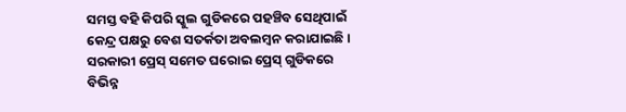ସମସ୍ତ ବହି କିପରି ସ୍କୁଲ ଗୁଡିକରେ ପହଞ୍ଚିବ ସେଥିପାଇଁ କେନ୍ଦ୍ର ପକ୍ଷରୁ ବେଶ ସତର୍କତା ଅବଲମ୍ବନ କରାଯାଇଛି । ସରକାରୀ ପ୍ରେସ୍ ସମେତ ଘରୋଇ ପ୍ରେସ୍ ଗୁଡିକରେ ବିଭିନ୍ନ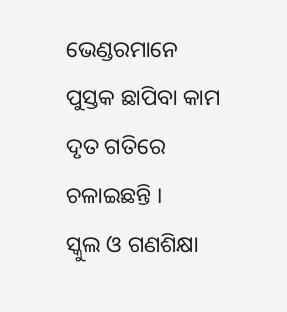ଭେଣ୍ଡରମାନେ ପୁସ୍ତକ ଛାପିବା କାମ ଦୃତ ଗତିରେ ଚଳାଇଛନ୍ତି ।
ସ୍କୁଲ ଓ ଗଣଶିକ୍ଷା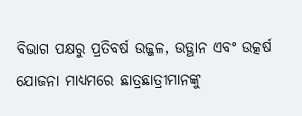ବିଭାଗ ପକ୍ଷରୁ ପ୍ରତିବର୍ଷ ଉଜ୍ଜଳ, ଉତ୍ଥାନ ଏବଂ ଉତ୍କର୍ଷ ଯୋଜନା ମାଧ୍ୟମରେ ଛାତ୍ରଛାତ୍ରୀମାନଙ୍କୁ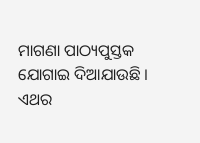ମାଗଣା ପାଠ୍ୟପୁସ୍ତକ ଯୋଗାଇ ଦିଆଯାଉଛି । ଏଥର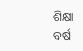ଶିକ୍ଷା ବର୍ଷ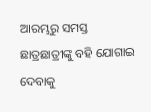ଆରମ୍ଭରୁ ସମସ୍ତ ଛାତ୍ରଛାତ୍ରୀଙ୍କୁ ବହି ଯୋଗାଇ ଦେବାକୁ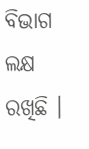ବିଭାଗ ଲକ୍ଷ ରଖିଛି ।